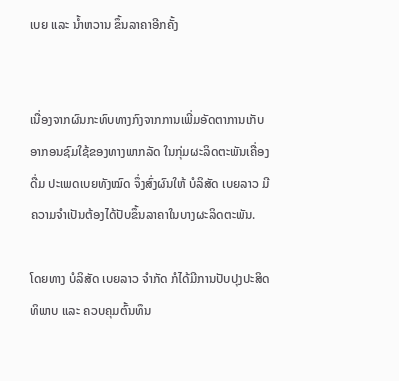ເບຍ ແລະ ນ້ຳຫວານ ຂຶ້ນລາຄາອີກຄັ້ງ


ເນື່ອງຈາກຜົນກະທົບທາງກົງຈາກການເພີ່ມອັດຕາການເກັບອາກອນຊົມໃຊ້ຂອງທາງພາກລັດ ໃນກຸ່ມຜະລິດຕະພັນເຄື່ອງດື່ມ ປະເພດເບຍທັງໝົດ ຈຶ່ງສົ່ງຜົນໃຫ້ ບໍລິສັດ ເບຍລາວ ມີຄວາມຈຳເປັນຕ້ອງໄດ້ປັບຂຶ້ນລາຄາໃນບາງຜະລິດຕະພັນ.

ໂດຍທາງ ບໍລິສັດ ເບຍລາວ ຈຳກັດ ກໍໄດ້ມີການປັບປຸງປະສິດທິພາບ ແລະ ຄວບຄຸມຕົ້ນທຶນ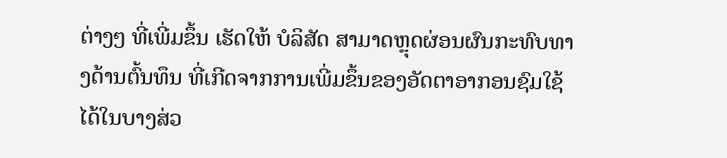ຕ່າງໆ ທີ່ເພີ່ມຂຶ້ນ ເຮັດໃຫ້ ບໍລິສັດ ສາມາດຫຼຸດຜ່ອນຜົນກະທົບທາງດ້ານຕົ້ນທຶນ ທີ່ເກີດຈາກການເພີ່ມຂຶ້ນຂອງອັດຕາອາກອນຊົມໃຊ້ໄດ້ໃນບາງສ່ວ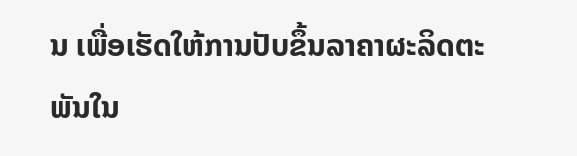ນ ເພື່ອເຮັດໃຫ້ການປັບຂຶ້ນລາຄາຜະລິດຕະພັນໃນ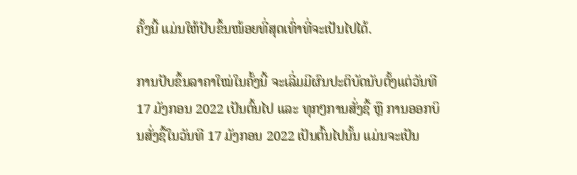ຄັ້ງນີ້ ແມ່ນໃຫ້ປັບຂຶ້ນໜ້ອຍທີ່ສຸດເທົ່າທີ່ຈະເປັນໄປໄດ້.

ການປັບຂຶ້ນລາຄາໃໝ່ໃນຄັ້ງນີ້ ຈະເລີ່ມມີຜົນປະຕິບັດນັບຕັ້ງແຕ່ວັນທີ 17 ມັງກອນ 2022 ເປັນຕົ້ນໄປ ແລະ ທຸກໆການສັ່ງຊື້ ຫຼື ການອອກບິນສັ່ງຊື້ໃນວັນທີ 17 ມັງກອນ 2022 ເປັນຕົ້ນໄປນັ້ນ ແມ່ນຈະເປັນ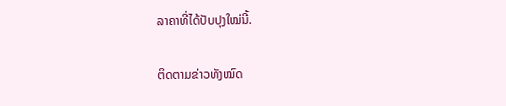ລາຄາທີ່ໄດ້ປັບປຸງໃໝ່ນີ້.

ຕິດຕາມຂ່າວທັງໝົດ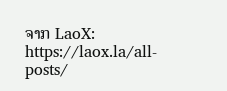ຈາກ LaoX: https://laox.la/all-posts/